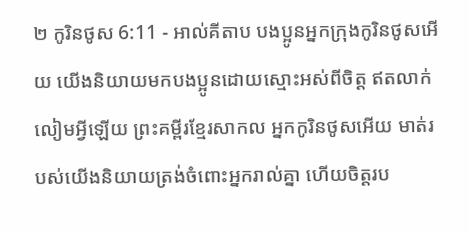២ កូរិនថូស 6:11 - អាល់គីតាប បងប្អូនអ្នកក្រុងកូរិនថូសអើយ យើងនិយាយមកបងប្អូនដោយស្មោះអស់ពីចិត្ដ ឥតលាក់លៀមអ្វីឡើយ ព្រះគម្ពីរខ្មែរសាកល អ្នកកូរិនថូសអើយ មាត់របស់យើងនិយាយត្រង់ចំពោះអ្នករាល់គ្នា ហើយចិត្តរប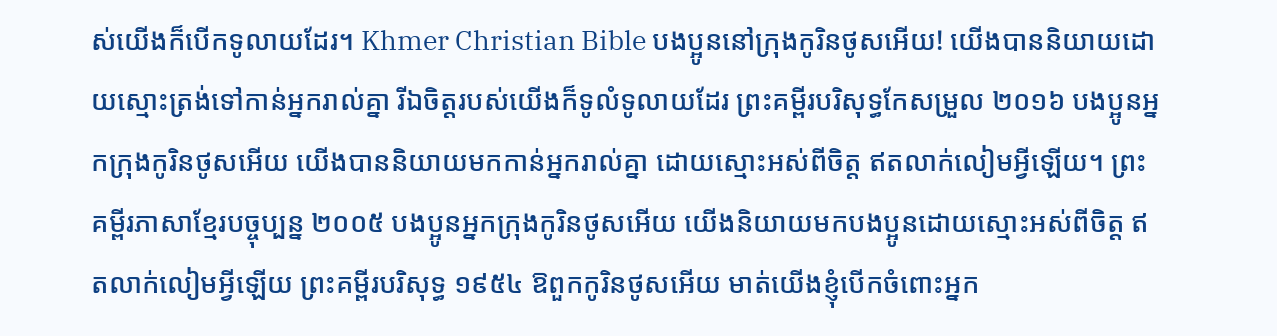ស់យើងក៏បើកទូលាយដែរ។ Khmer Christian Bible បងប្អូននៅក្រុងកូរិនថូសអើយ! យើងបាននិយាយដោយស្មោះត្រង់ទៅកាន់អ្នករាល់គ្នា រីឯចិត្តរបស់យើងក៏ទូលំទូលាយដែរ ព្រះគម្ពីរបរិសុទ្ធកែសម្រួល ២០១៦ បងប្អូនអ្នកក្រុងកូរិនថូសអើយ យើងបាននិយាយមកកាន់អ្នករាល់គ្នា ដោយស្មោះអស់ពីចិត្ត ឥតលាក់លៀមអ្វីឡើយ។ ព្រះគម្ពីរភាសាខ្មែរបច្ចុប្បន្ន ២០០៥ បងប្អូនអ្នកក្រុងកូរិនថូសអើយ យើងនិយាយមកបងប្អូនដោយស្មោះអស់ពីចិត្ត ឥតលាក់លៀមអ្វីឡើយ ព្រះគម្ពីរបរិសុទ្ធ ១៩៥៤ ឱពួកកូរិនថូសអើយ មាត់យើងខ្ញុំបើកចំពោះអ្នក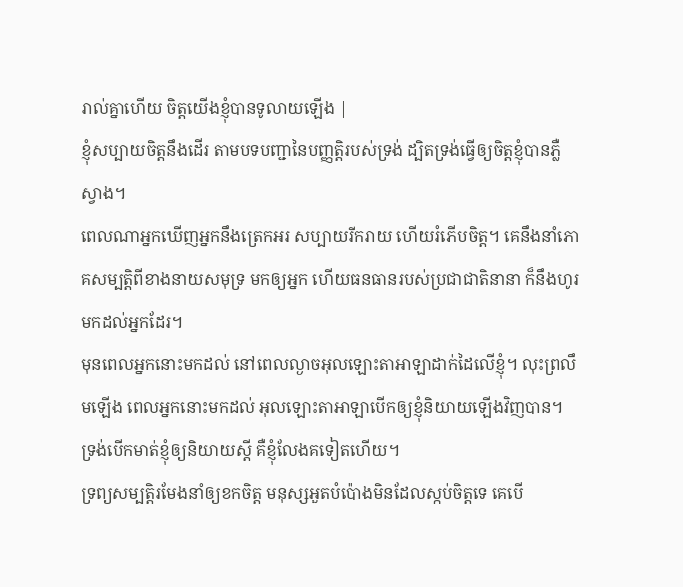រាល់គ្នាហើយ ចិត្តយើងខ្ញុំបានទូលាយឡើង |
ខ្ញុំសប្បាយចិត្តនឹងដើរ តាមបទបញ្ជានៃបញ្ញត្តិរបស់ទ្រង់ ដ្បិតទ្រង់ធ្វើឲ្យចិត្តខ្ញុំបានភ្លឺស្វាង។
ពេលណាអ្នកឃើញអ្នកនឹងត្រេកអរ សប្បាយរីករាយ ហើយរំភើបចិត្ត។ គេនឹងនាំភោគសម្បត្តិពីខាងនាយសមុទ្រ មកឲ្យអ្នក ហើយធនធានរបស់ប្រជាជាតិនានា ក៏នឹងហូរមកដល់អ្នកដែរ។
មុនពេលអ្នកនោះមកដល់ នៅពេលល្ងាចអុលឡោះតាអាឡាដាក់ដៃលើខ្ញុំ។ លុះព្រលឹមឡើង ពេលអ្នកនោះមកដល់ អុលឡោះតាអាឡាបើកឲ្យខ្ញុំនិយាយឡើងវិញបាន។ ទ្រង់បើកមាត់ខ្ញុំឲ្យនិយាយស្ដី គឺខ្ញុំលែងគទៀតហើយ។
ទ្រព្យសម្បត្តិរមែងនាំឲ្យខកចិត្ត មនុស្សអួតបំប៉ោងមិនដែលស្កប់ចិត្តទេ គេបើ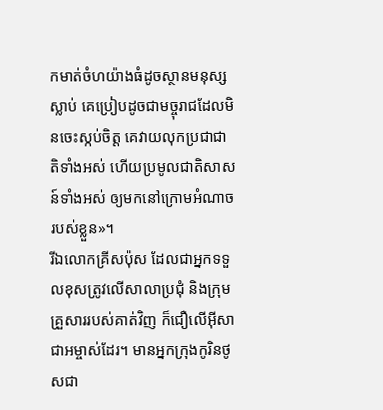កមាត់ចំហយ៉ាងធំដូចស្ថានមនុស្សស្លាប់ គេប្រៀបដូចជាមច្ចុរាជដែលមិនចេះស្កប់ចិត្ត គេវាយលុកប្រជាជាតិទាំងអស់ ហើយប្រមូលជាតិសាសន៍ទាំងអស់ ឲ្យមកនៅក្រោមអំណាចរបស់ខ្លួន»។
រីឯលោកគ្រីសប៉ុស ដែលជាអ្នកទទួលខុសត្រូវលើសាលាប្រជុំ និងក្រុមគ្រួសាររបស់គាត់វិញ ក៏ជឿលើអ៊ីសាជាអម្ចាស់ដែរ។ មានអ្នកក្រុងកូរិនថូសជា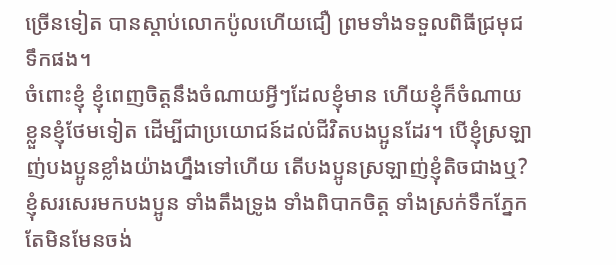ច្រើនទៀត បានស្ដាប់លោកប៉ូលហើយជឿ ព្រមទាំងទទួលពិធីជ្រមុជទឹកផង។
ចំពោះខ្ញុំ ខ្ញុំពេញចិត្ដនឹងចំណាយអ្វីៗដែលខ្ញុំមាន ហើយខ្ញុំក៏ចំណាយខ្លួនខ្ញុំថែមទៀត ដើម្បីជាប្រយោជន៍ដល់ជីវិតបងប្អូនដែរ។ បើខ្ញុំស្រឡាញ់បងប្អូនខ្លាំងយ៉ាងហ្នឹងទៅហើយ តើបងប្អូនស្រឡាញ់ខ្ញុំតិចជាងឬ?
ខ្ញុំសរសេរមកបងប្អូន ទាំងតឹងទ្រូង ទាំងពិបាកចិត្ដ ទាំងស្រក់ទឹកភ្នែក តែមិនមែនចង់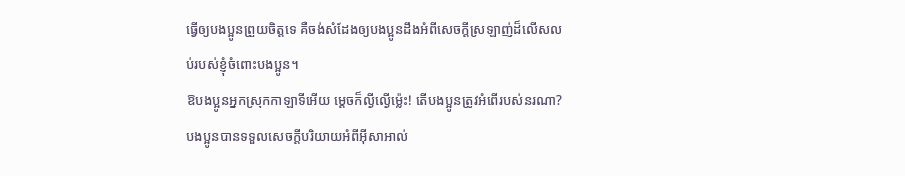ធ្វើឲ្យបងប្អូនព្រួយចិត្ដទេ គឺចង់សំដែងឲ្យបងប្អូនដឹងអំពីសេចក្ដីស្រឡាញ់ដ៏លើសលប់របស់ខ្ញុំចំពោះបងប្អូន។
ឱបងប្អូនអ្នកស្រុកកាឡាទីអើយ ម្ដេចក៏ល្ងីល្ងើម៉្លេះ! តើបងប្អូនត្រូវអំពើរបស់នរណា? បងប្អូនបានទទួលសេចក្ដីបរិយាយអំពីអ៊ីសាអាល់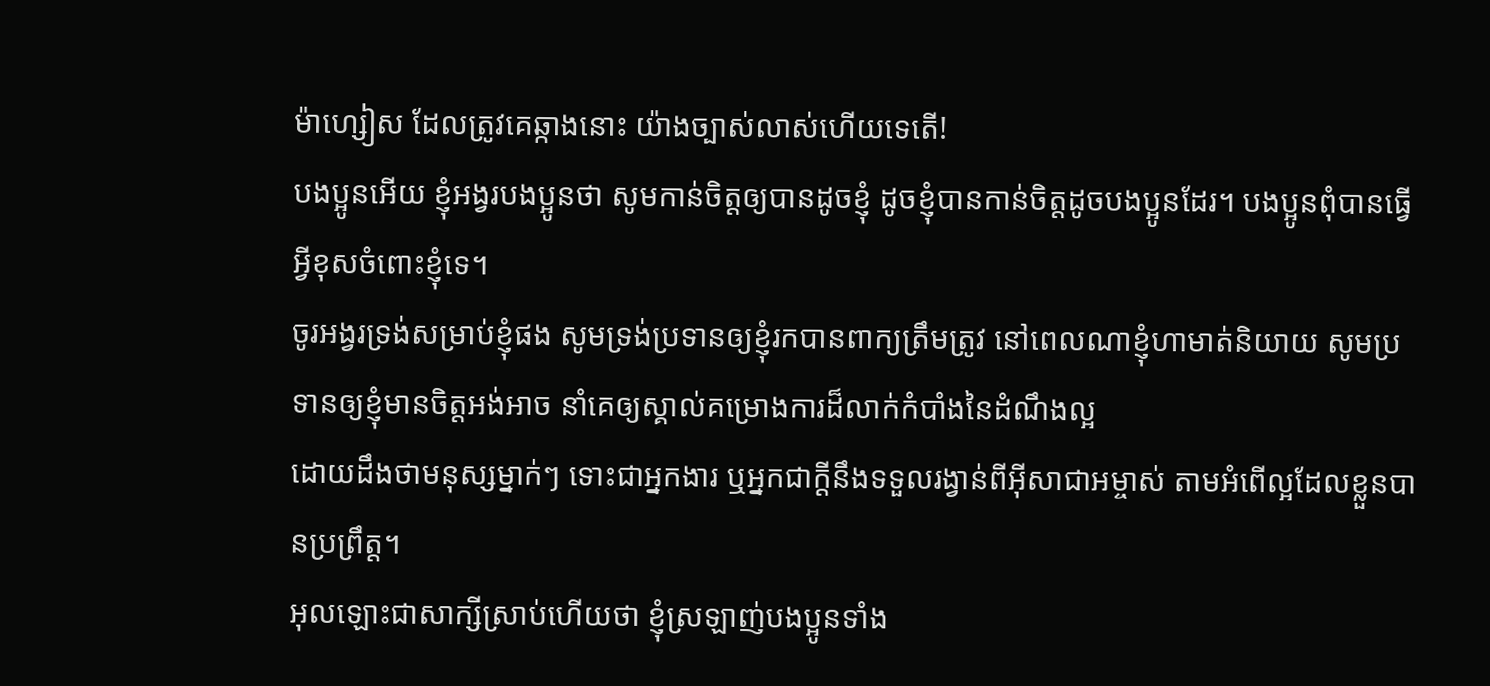ម៉ាហ្សៀស ដែលត្រូវគេឆ្កាងនោះ យ៉ាងច្បាស់លាស់ហើយទេតើ!
បងប្អូនអើយ ខ្ញុំអង្វរបងប្អូនថា សូមកាន់ចិត្ដឲ្យបានដូចខ្ញុំ ដូចខ្ញុំបានកាន់ចិត្ដដូចបងប្អូនដែរ។ បងប្អូនពុំបានធ្វើអ្វីខុសចំពោះខ្ញុំទេ។
ចូរអង្វរទ្រង់សម្រាប់ខ្ញុំផង សូមទ្រង់ប្រទានឲ្យខ្ញុំរកបានពាក្យត្រឹមត្រូវ នៅពេលណាខ្ញុំហាមាត់និយាយ សូមប្រទានឲ្យខ្ញុំមានចិត្ដអង់អាច នាំគេឲ្យស្គាល់គម្រោងការដ៏លាក់កំបាំងនៃដំណឹងល្អ
ដោយដឹងថាមនុស្សម្នាក់ៗ ទោះជាអ្នកងារ ឬអ្នកជាក្ដីនឹងទទួលរង្វាន់ពីអ៊ីសាជាអម្ចាស់ តាមអំពើល្អដែលខ្លួនបានប្រព្រឹត្ដ។
អុលឡោះជាសាក្សីស្រាប់ហើយថា ខ្ញុំស្រឡាញ់បងប្អូនទាំង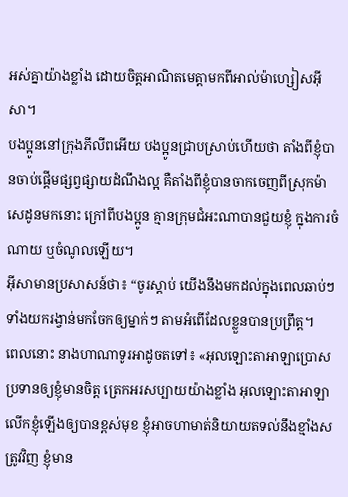អស់គ្នាយ៉ាងខ្លាំង ដោយចិត្ដអាណិតមេត្ដាមកពីអាល់ម៉ាហ្សៀសអ៊ីសា។
បងប្អូននៅក្រុងភីលីពអើយ បងប្អូនជ្រាបស្រាប់ហើយថា តាំងពីខ្ញុំបានចាប់ផ្ដើមផ្សព្វផ្សាយដំណឹងល្អ គឺតាំងពីខ្ញុំបានចាកចេញពីស្រុកម៉ាសេដូនមកនោះ ក្រៅពីបងប្អូន គ្មានក្រុមជំអះណាបានជួយខ្ញុំ ក្នុងការចំណាយ ឬចំណូលឡើយ។
អ៊ីសាមានប្រសាសន៍ថា៖ “ចូរស្ដាប់ យើងនឹងមកដល់ក្នុងពេលឆាប់ៗ ទាំងយករង្វាន់មកចែកឲ្យម្នាក់ៗ តាមអំពើដែលខ្លួនបានប្រព្រឹត្ដ។
ពេលនោះ នាងហាណាទូរអាដូចតទៅ៖ «អុលឡោះតាអាឡាប្រោសប្រទានឲ្យខ្ញុំមានចិត្ត ត្រេកអរសប្បាយយ៉ាងខ្លាំង អុលឡោះតាអាឡាលើកខ្ញុំឡើងឲ្យបានខ្ពស់មុខ ខ្ញុំអាចហាមាត់និយាយតទល់នឹងខ្មាំងសត្រូវវិញ ខ្ញុំមាន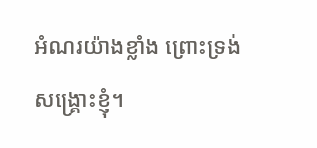អំណរយ៉ាងខ្លាំង ព្រោះទ្រង់សង្គ្រោះខ្ញុំ។